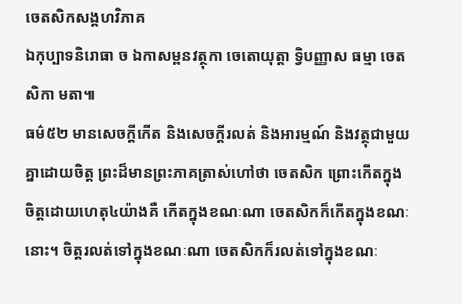ចេតសិកសង្គហវិភាគ
ឯកុប្បាទនិរោធា ច ឯកាសម្ពនវត្ថុកា ចេតោយុត្តា ទ្វិបញ្ញាស ធម្មា ចេតសិកា មតា៕
ធម៌៥២ មានសេចក្តីកើត និងសេចក្តីរលត់ និងអារម្មណ៍ និងវត្ថុជាមួយគ្នាដោយចិត្ត ព្រះដ៏មានព្រះភាគត្រាស់ហៅថា ចេតសិក ព្រោះកើតក្នុងចិត្តដោយហេតុ៤យ៉ាងគឺ កើតក្នុងខណៈណា ចេតសិកក៏កើតក្នុងខណៈនោះ។ ចិត្តរលត់ទៅក្នុងខណៈណា ចេតសិកក៏រលត់ទៅក្នុងខណៈ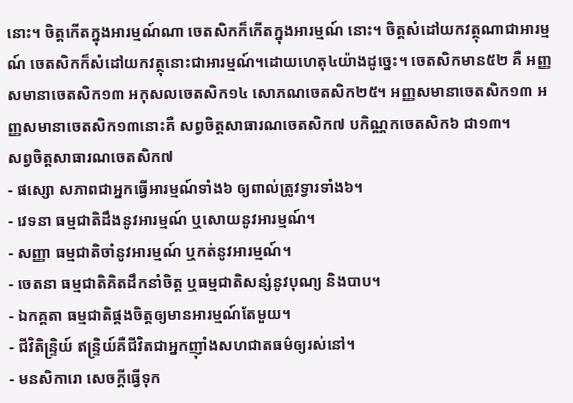នោះ។ ចិត្តកើតក្នុងអារម្មណ៍ណា ចេតសិកក៏កើតក្នុងអារម្មណ៍ នោះ។ ចិត្តសំដៅយកវត្ថុណាជាអារម្មណ៍ ចេតសិកក៏សំដៅយកវត្ថុនោះជាអារម្មណ៍។ដោយហេតុ៤យ៉ាងដូច្នេះ។ ចេតសិកមាន៥២ គឺ អញ្ញសមានាចេតសិក១៣ អកុសលចេតសិក១៤ សោភណចេតសិក២៥។ អញ្ញសមានាចេតសិក១៣ អញ្ញសមានាចេតសិក១៣នោះគឺ សព្វចិត្តសាធារណចេតសិក៧ បកិណ្ណកចេតសិក៦ ជា១៣។
សព្វចិត្តសាធារណចេតសិក៧
- ផស្សោ សភាពជាអ្នកធ្វើអារម្មណ៍ទាំង៦ ឲ្យពាល់ត្រូវទ្វារទាំង៦។
- វេទនា ធម្មជាតិដឹងនូវអារម្មណ៍ ឬសោយនូវអារម្មណ៍។
- សញ្ញា ធម្មជាតិចាំនូវអារម្មណ៍ ឬកត់នូវអារម្មណ៍។
- ចេតនា ធម្មជាតិគិតដឹកនាំចិត្ត ឬធម្មជាតិសន្សំនូវបុណ្យ និងបាប។
- ឯកគ្គតា ធម្មជាតិផ្គងចិត្តឲ្យមានអារម្មណ៍តែមួយ។
- ជីវិតិន្រ្ទិយ៍ ឥន្រ្ទិយ៍គឺជីវិតជាអ្នកញ៉ាំងសហជាតធម៌ឲ្យរស់នៅ។
- មនសិការោ សេចក្តីធ្វើទុក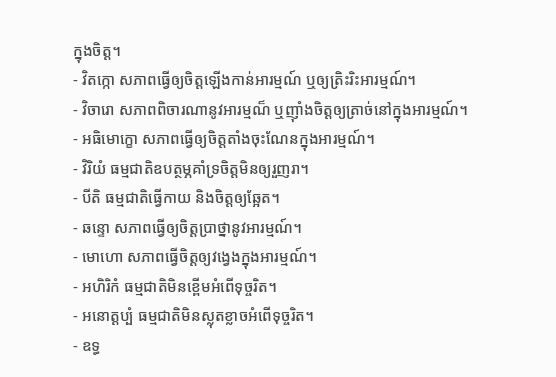ក្នុងចិត្ត។
- វិតក្កោ សភាពធ្វើឲ្យចិត្តឡើងកាន់អារម្មណ៍ ឬឲ្យត្រិះរិះអារម្មណ៍។
- វិចារោ សភាពពិចារណានូវអារម្មណ៏ ឬញ៉ាំងចិត្តឲ្យត្រាច់នៅក្នុងអារម្មណ៍។
- អធិមោក្ខោ សភាពធ្វើឲ្យចិត្តតាំងចុះណែនក្នុងអារម្មណ៍។
- វិរិយំ ធម្មជាតិឧបត្ថម្ភគាំទ្រចិត្តមិនឲ្យរួញរា។
- បីតិ ធម្មជាតិធ្វើកាយ និងចិត្តឲ្យឆ្អែត។
- ឆន្ទោ សភាពធ្វើឲ្យចិត្តប្រាថ្នានូវអារម្មណ៍។
- មោហោ សភាពធ្វើចិត្តឲ្យវង្វេងក្នុងអារម្មណ៍។
- អហិរិកំ ធម្មជាតិមិនខ្ពើមអំពើទុច្ចរិត។
- អនោត្តប្បំ ធម្មជាតិមិនស្លុតខ្លាចអំពើទុច្ចរិត។
- ឧទ្ធ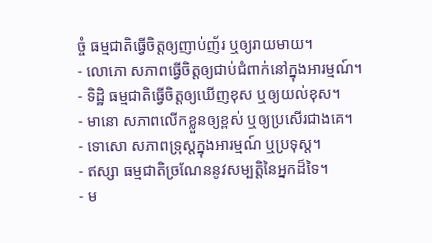ច្ចំ ធម្មជាតិធ្វើចិត្តឲ្យញាប់ញ័រ ឬឲ្យរាយមាយ។
- លោភោ សភាពធ្វើចិត្តឲ្យជាប់ជំពាក់នៅក្នុងអារម្មណ៍។
- ទិដ្ឋិ ធម្មជាតិធ្វើចិត្តឲ្យឃើញខុស ឬឲ្យយល់ខុស។
- មានោ សភាពលើកខ្លួនឲ្យខ្ពស់ ឬឲ្យប្រសើរជាងគេ។
- ទោសោ សភាពទ្រុស្តក្នុងអារម្មណ៍ ឬប្រទុស្ត។
- ឥស្សា ធម្មជាតិច្រណែននូវសម្បត្តិនៃអ្នកដ៏ទៃ។
- ម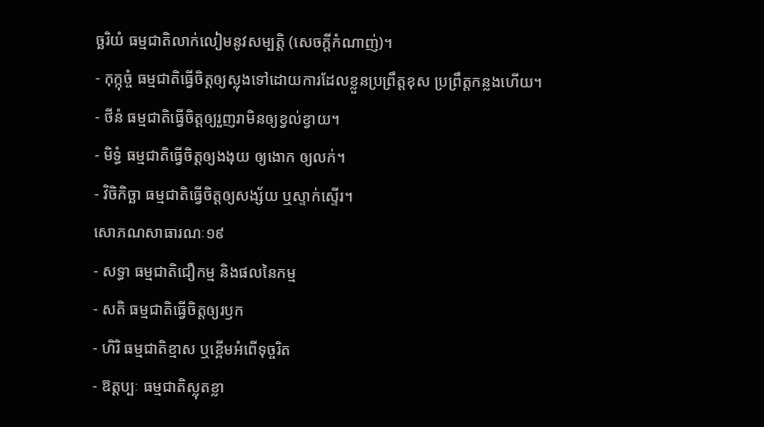ច្ឆរិយំ ធម្មជាតិលាក់លៀមនូវសម្បត្តិ (សេចក្តីកំណាញ់)។
- កុក្កុច្ចំ ធម្មជាតិធ្វើចិត្តឲ្យស្លុងទៅដោយការដែលខ្លួនប្រព្រឹត្តខុស ប្រព្រឹត្តកន្លងហើយ។
- ថីនំ ធម្មជាតិធ្វើចិត្តឲ្យរួញរាមិនឲ្យខ្វល់ខ្វាយ។
- មិទ្ធំ ធម្មជាតិធ្វើចិត្តឲ្យងងុយ ឲ្យងោក ឲ្យលក់។
- វិចិកិច្ឆា ធម្មជាតិធ្វើចិត្តឲ្យសង្ស័យ ឬស្ទាក់ស្ទើរ។
សោភណសាធារណៈ១៩
- សទ្ធា ធម្មជាតិជឿកម្ម និងផលនៃកម្ម
- សតិ ធម្មជាតិធ្វើចិត្តឲ្យរឫក
- ហិរិ ធម្មជាតិខ្មាស ឬខ្ពើមអំពើទុច្ចរិត
- ឱត្តប្បៈ ធម្មជាតិស្លុតខ្លា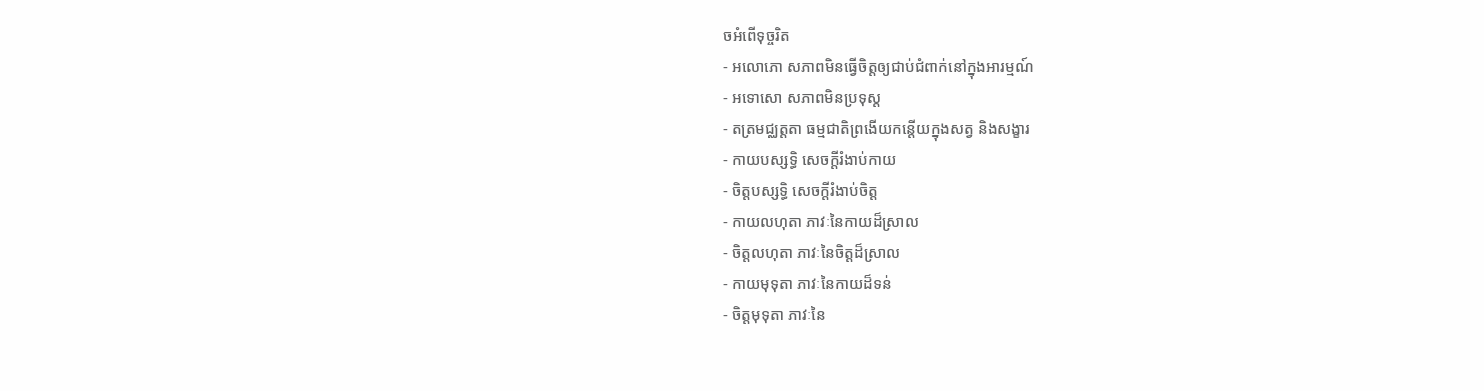ចអំពើទុច្ចរិត
- អលោភោ សភាពមិនធ្វើចិត្តឲ្យជាប់ជំពាក់នៅក្នុងអារម្មណ៍
- អទោសោ សភាពមិនប្រទុស្ត
- តត្រមជ្ឈត្តតា ធម្មជាតិព្រងើយកន្តើយក្នុងសត្វ និងសង្ខារ
- កាយបស្សទ្ធិ សេចក្តីរំងាប់កាយ
- ចិត្តបស្សទ្ធិ សេចក្តីរំងាប់ចិត្ត
- កាយលហុតា ភាវៈនៃកាយដ៏ស្រាល
- ចិត្តលហុតា ភាវៈនៃចិត្តដ៏ស្រាល
- កាយមុទុតា ភាវៈនៃកាយដ៏ទន់
- ចិត្តមុទុតា ភាវៈនៃ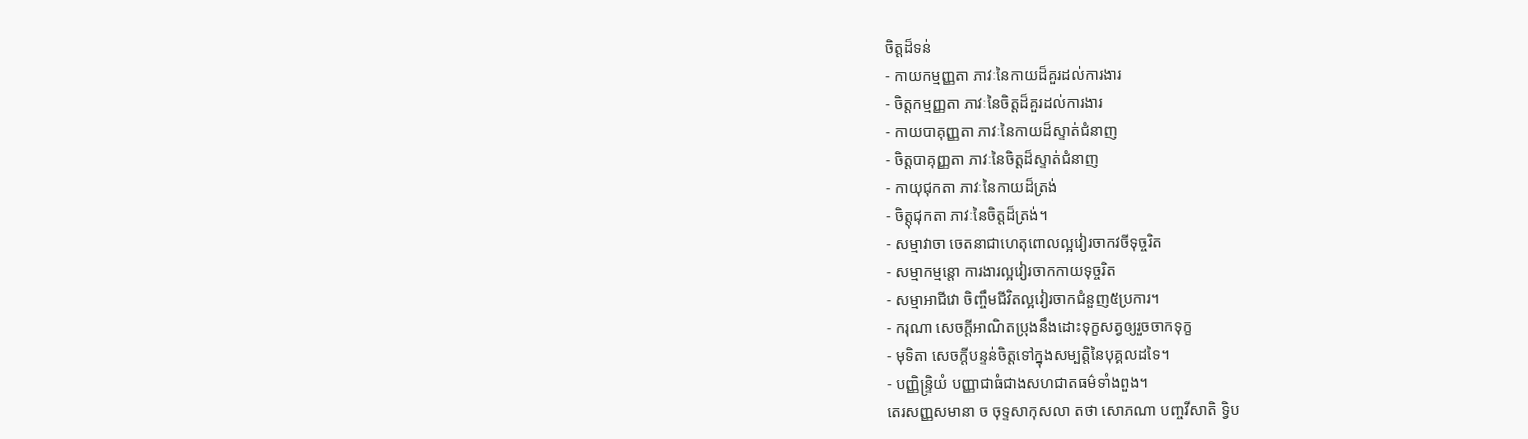ចិត្តដ៏ទន់
- កាយកម្មញ្ញតា ភាវៈនៃកាយដ៏គួរដល់ការងារ
- ចិត្តកម្មញ្ញតា ភាវៈនៃចិត្តដ៏គួរដល់ការងារ
- កាយបាគុញ្ញតា ភាវៈនៃកាយដ៏ស្ទាត់ជំនាញ
- ចិត្តបាគុញ្ញតា ភាវៈនៃចិត្តដ៏ស្ទាត់ជំនាញ
- កាយុជុកតា ភាវៈនៃកាយដ៏ត្រង់
- ចិត្តុជុកតា ភាវៈនៃចិត្តដ៏ត្រង់។
- សម្មាវាចា ចេតនាជាហេតុពោលល្អវៀរចាកវចីទុច្ចរិត
- សម្មាកម្មន្តោ ការងារល្អវៀរចាកកាយទុច្ចរិត
- សម្មាអាជីវោ ចិញ្ចឹមជីវិតល្អវៀរចាកជំនួញ៥ប្រការ។
- ករុណា សេចក្តីអាណិតប្រុងនឹងដោះទុក្ខសត្វឲ្យរួចចាកទុក្ខ
- មុទិតា សេចក្តីបន្ទន់ចិត្តទៅក្នុងសម្បត្តិនៃបុគ្គលដទៃ។
- បញ្ញិន្រ្ទិយំ បញ្ញាជាធំជាងសហជាតធម៌ទាំងពួង។
តេរសញ្ញសមានា ច ចុទ្ទសាកុសលា តថា សោភណា បញ្ចវីសាតិ ទ្វិប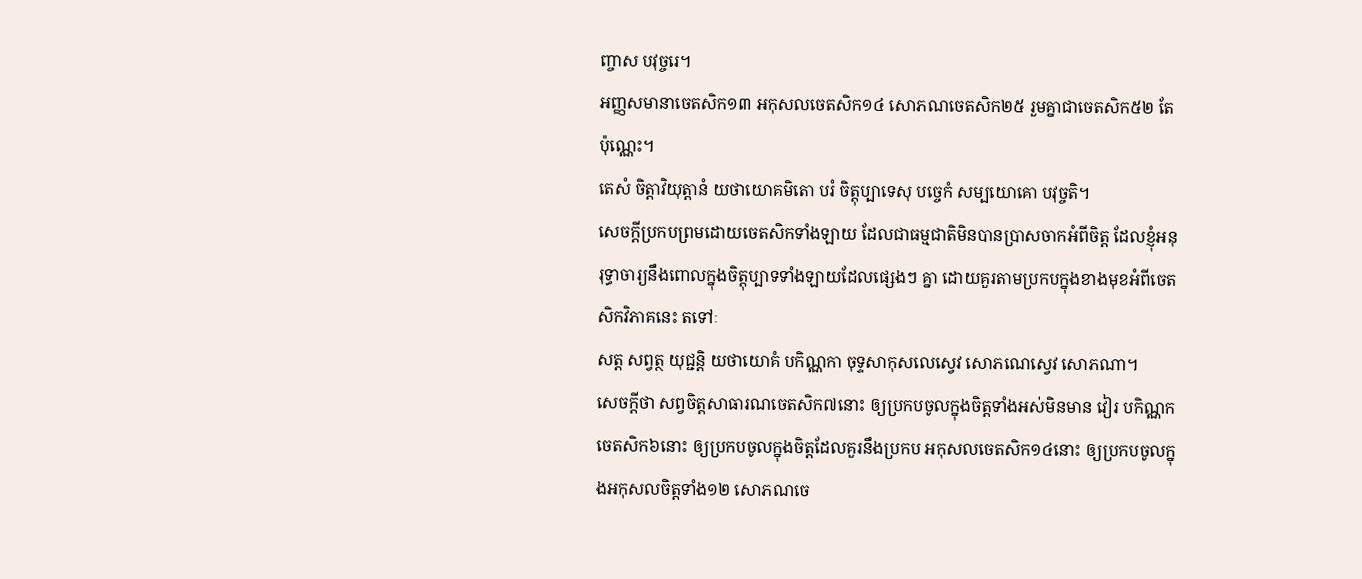ញ្ចាស បវុច្ចរេ។
អញ្ញសមានាចេតសិក១៣ អកុសលចេតសិក១៤ សោភណចេតសិក២៥ រួមគ្នាជាចេតសិក៥២ តែប៉ុណ្ណេះ។
តេសំ ចិត្តាវិយុត្តានំ យថាយោគមិតោ បរំ ចិត្តុប្បាទេសុ បច្ចេកំ សម្បយោគោ បវុច្ចតិ។
សេចក្តីប្រកបព្រមដោយចេតសិកទាំងឡាយ ដែលជាធម្មជាតិមិនបានប្រាសចាកអំពីចិត្ត ដែលខ្ញុំអនុរុទ្ធាចារ្យនឹងពោលក្នុងចិត្តុប្បាទទាំងឡាយដែលផ្សេងៗ គ្នា ដោយគួរតាមប្រកបក្នុងខាងមុខអំពីចេតសិកវិភាគនេះ តទៅៈ
សត្ត សព្វត្ថ យុជ្ជន្តិ យថាយោគំ បកិណ្ណកា ចុទ្ទសាកុសលេស្វេវ សោភណេស្វេវ សោភណា។
សេចក្តីថា សព្វចិត្តសាធារណចេតសិក៧នោះ ឲ្យប្រកបចូលក្នុងចិត្តទាំងអស់មិនមាន វៀរ បកិណ្ណកចេតសិក៦នោះ ឲ្យប្រកបចូលក្នុងចិត្តដែលគួរនឹងប្រកប អកុសលចេតសិក១៤នោះ ឲ្យប្រកបចូលក្នុងអកុសលចិត្តទាំង១២ សោភណចេ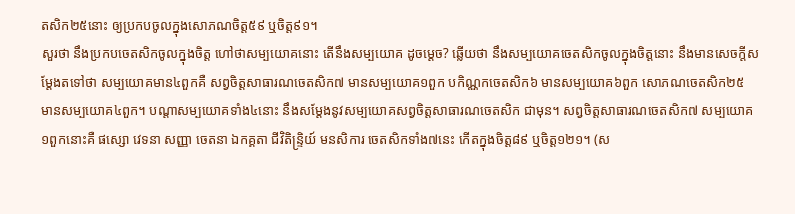តសិក២៥នោះ ឲ្យប្រកបចូលក្នុងសោភណចិត្ត៥៩ ឬចិត្ត៩១។
សួរថា នឹងប្រកបចេតសិកចូលក្នុងចិត្ត ហៅថាសម្បយោគនោះ តើនឹងសម្បយោគ ដូចម្តេច? ឆ្លើយថា នឹងសម្បយោគចេតសិកចូលក្នុងចិត្តនោះ នឹងមានសេចក្តីសម្តែងតទៅថា សម្បយោគមាន៤ពួកគឺ សព្វចិត្តសាធារណចេតសិក៧ មានសម្បយោគ១ពួក បកិណ្ណកចេតសិក៦ មានសម្បយោគ៦ពួក សោភណចេតសិក២៥ មានសម្បយោគ៤ពួក។ បណ្តាសម្បយោគទាំង៤នោះ នឹងសម្តែងនូវសម្បយោគសព្វចិត្តសាធារណចេតសិក ជាមុន។ សព្វចិត្តសាធារណចេតសិក៧ សម្បយោគ១ពួកនោះគឺ ផស្សោ វេទនា សញ្ញា ចេតនា ឯកគ្គតា ជីវិតិន្រ្ទិយ៍ មនសិការ ចេតសិកទាំង៧នេះ កើតក្នុងចិត្ត៨៩ ឬចិត្ត១២១។ (ស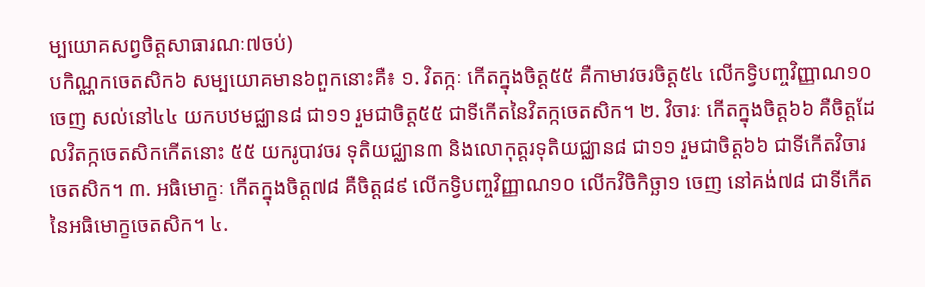ម្បយោគសព្វចិត្តសាធារណៈ៧ចប់)
បកិណ្ណកចេតសិក៦ សម្បយោគមាន៦ពួកនោះគឺ៖ ១. វិតក្កៈ កើតក្នុងចិត្ត៥៥ គឺកាមាវចរចិត្ត៥៤ លើកទ្វិបញ្ចវិញ្ញាណ១០ចេញ សល់នៅ៤៤ យកបឋមជ្ឈាន៨ ជា១១ រួមជាចិត្ត៥៥ ជាទីកើតនៃវិតក្កចេតសិក។ ២. វិចារៈ កើតក្នុងចិត្ត៦៦ គឺចិត្តដែលវិតក្កចេតសិកកើតនោះ ៥៥ យករូបាវចរ ទុតិយជ្ឈាន៣ និងលោកុត្តរទុតិយជ្ឈាន៨ ជា១១ រួមជាចិត្ត៦៦ ជាទីកើតវិចារចេតសិក។ ៣. អធិមោក្ខៈ កើតក្នុងចិត្ត៧៨ គឺចិត្ត៨៩ លើកទ្វិបញ្ចវិញ្ញាណ១០ លើកវិចិកិច្ឆា១ ចេញ នៅគង់៧៨ ជាទីកើតនៃអធិមោក្ខចេតសិក។ ៤.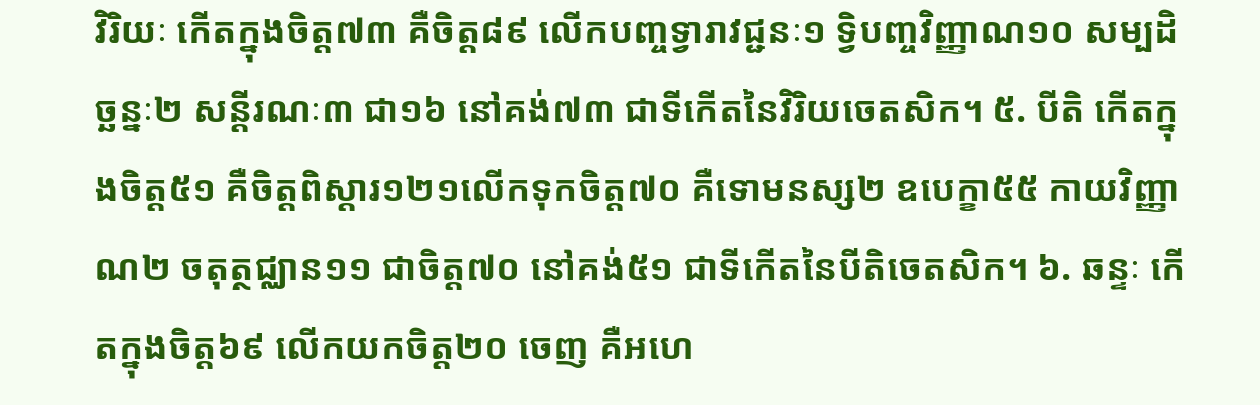វិរិយៈ កើតក្នុងចិត្ត៧៣ គឺចិត្ត៨៩ លើកបញ្ចទ្វារាវជ្ជនៈ១ ទ្វិបញ្ចវិញ្ញាណ១០ សម្បដិច្ឆន្នៈ២ សន្តីរណៈ៣ ជា១៦ នៅគង់៧៣ ជាទីកើតនៃវិរិយចេតសិក។ ៥. បីតិ កើតក្នុងចិត្ត៥១ គឺចិត្តពិស្តារ១២១លើកទុកចិត្ត៧០ គឺទោមនស្ស២ ឧបេក្ខា៥៥ កាយវិញ្ញាណ២ ចតុត្ថជ្ឈាន១១ ជាចិត្ត៧០ នៅគង់៥១ ជាទីកើតនៃបីតិចេតសិក។ ៦. ឆន្ទៈ កើតក្នុងចិត្ត៦៩ លើកយកចិត្ត២០ ចេញ គឺអហេ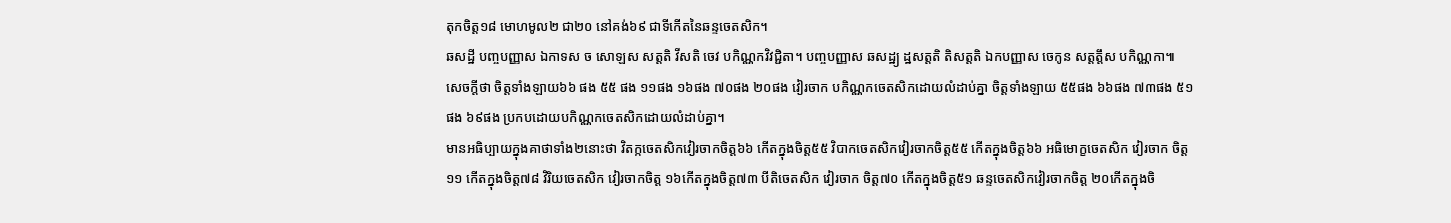តុកចិត្ត១៨ មោហមូល២ ជា២០ នៅគង់៦៩ ជាទីកើតនៃឆន្ទចេតសិក។
ឆសដ្ឋី បញ្ចបញ្ញាស ឯកាទស ច សោឡស សត្តតិ វីសតិ ចេវ បកិណ្ណកវិវជ្ជិតា។ បញ្ចបញ្ញាស ឆសដ្ឋ្យ ដ្ឋសត្តតិ តិសត្តតិ ឯកបញ្ញាស ចេកូន សត្តត្តឹស បកិណ្ណកា៕
សេចក្តីថា ចិត្តទាំងឡាយ៦៦ ផង ៥៥ ផង ១១ផង ១៦ផង ៧០ផង ២០ផង វៀរចាក បកិណ្ណកចេតសិកដោយលំដាប់គ្នា ចិត្តទាំងឡាយ ៥៥ផង ៦៦ផង ៧៣ផង ៥១ផង ៦៩ផង ប្រកបដោយបកិណ្ណកចេតសិកដោយលំដាប់គ្នា។
មានអធិប្បាយក្នុងគាថាទាំង២នោះថា វិតក្កចេតសិកវៀរចាកចិត្ត៦៦ កើតក្នុងចិត្ត៥៥ វិបាកចេតសិកវៀរចាកចិត្ត៥៥ កើតក្នុងចិត្ត៦៦ អធិមោក្ខចេតសិក វៀរចាក ចិត្ត១១ កើតក្នុងចិត្ត៧៨ វិរិយចេតសិក វៀរចាកចិត្ត ១៦កើតក្នុងចិត្ត៧៣ បីតិចេតសិក វៀរចាក ចិត្ត៧០ កើតក្នុងចិត្ត៥១ ឆន្ទចេតសិកវៀរចាកចិត្ត ២០កើតក្នុងចិ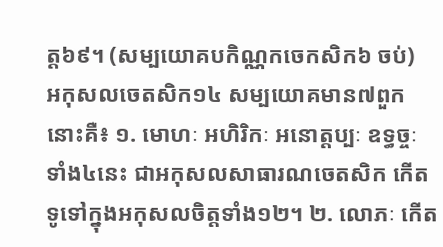ត្ត៦៩។ (សម្បយោគបកិណ្ណកចេកសិក៦ ចប់)
អកុសលចេតសិក១៤ សម្បយោគមាន៧ពួកនោះគឺ៖ ១. មោហៈ អហិរិកៈ អនោត្តប្បៈ ឧទ្ធច្ចៈ ទាំង៤នេះ ជាអកុសលសាធារណចេតសិក កើតទូទៅក្នុងអកុសលចិត្តទាំង១២។ ២. លោភៈ កើត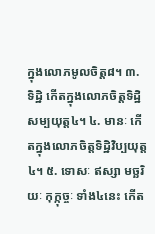ក្នុងលោភមូលចិត្ត៨។ ៣. ទិដ្ឋិ កើតក្នុងលោភចិត្តទិដ្ឋិសម្បយុត្ត៤។ ៤. មានៈ កើតក្នុងលោភចិត្តទិដ្ឋិវិប្បយុត្ត៤។ ៥. ទោសៈ ឥស្សា មច្ឆរិយៈ កុក្កុច្ចៈ ទាំង៤នេះ កើត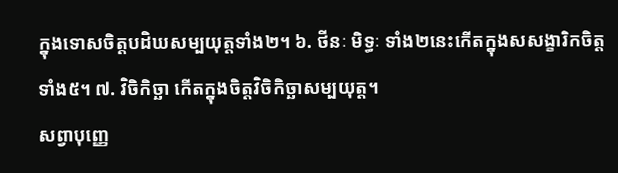ក្នុងទោសចិត្តបដិឃសម្បយុត្តទាំង២។ ៦. ថីនៈ មិទ្ធៈ ទាំង២នេះកើតក្នុងសសង្ខារិកចិត្តទាំង៥។ ៧. វិចិកិច្ឆា កើតក្នុងចិត្តវិចិកិច្ឆាសម្បយុត្ត។
សព្វាបុញ្ញេ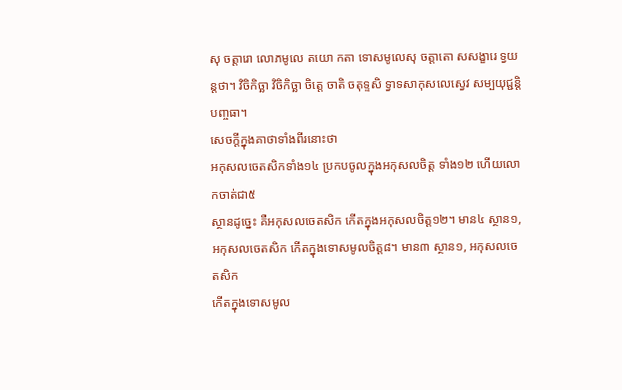សុ ចត្តារោ លោភមូលេ តយោ កតា ទោសមូលេសុ ចត្តាតោ សសង្ខារេ ទ្វយន្តថា។ វិចិកិច្ឆា វិចិកិច្ឆា ចិត្តេ ចាតិ ចតុទ្ទសិ ទ្វាទសាកុសលេស្វេវ សម្បយុជ្ជន្តិ បញ្ចធា។
សេចក្តីក្នុងគាថាទាំងពីរនោះថា
អកុសលចេតសិកទាំង១៤ ប្រកបចូលក្នុងអកុសលចិត្ត ទាំង១២ ហើយលោកចាត់ជា៥
ស្ថានដូច្នេះ គឺអកុសលចេតសិក កើតក្នុងអកុសលចិត្ត១២។ មាន៤ ស្ថាន១,
អកុសលចេតសិក កើតក្នុងទោសមូលចិត្ត៨។ មាន៣ ស្ថាន១, អកុសលចេតសិក
កើតក្នុងទោសមូល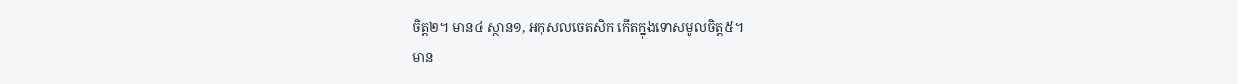ចិត្ត២។ មាន៤ ស្ថាន១, អកុសលចេតសិក កើតក្នុងទោសមូលចិត្ត៥។
មាន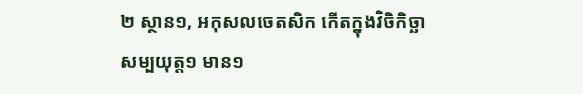២ ស្ថាន១, អកុសលចេតសិក កើតក្នុងវិចិកិច្ឆាសម្បយុត្ត១ មាន១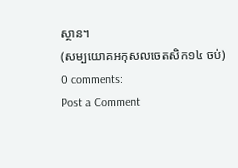ស្ថាន។
(សម្បយោគអកុសលចេតសិក១៤ ចប់)
0 comments:
Post a Comment